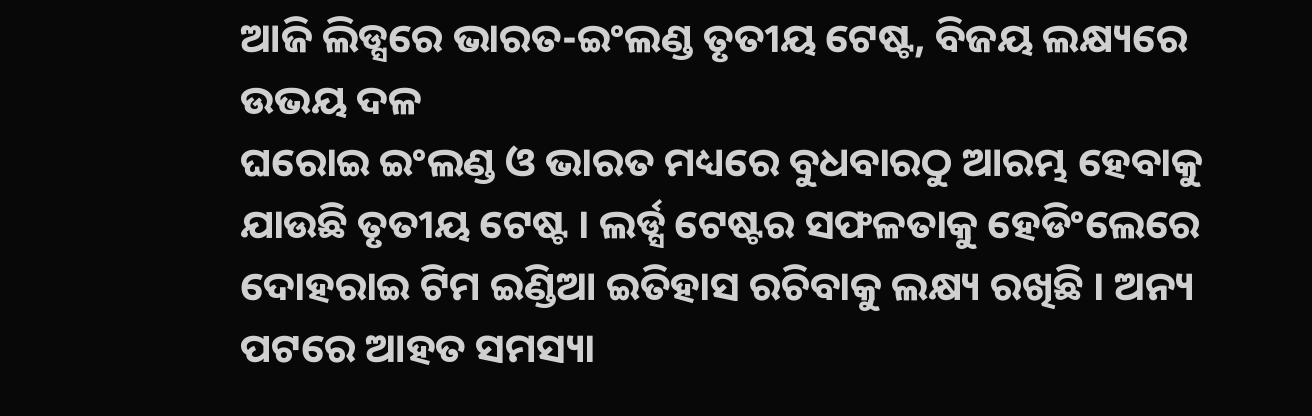ଆଜି ଲିଡ୍ସରେ ଭାରତ-ଇଂଲଣ୍ଡ ତୃତୀୟ ଟେଷ୍ଟ, ବିଜୟ ଲକ୍ଷ୍ୟରେ ଉଭୟ ଦଳ
ଘରୋଇ ଇଂଲଣ୍ଡ ଓ ଭାରତ ମଧ୍ୟରେ ବୁଧବାରଠୁ ଆରମ୍ଭ ହେବାକୁ ଯାଉଛି ତୃତୀୟ ଟେଷ୍ଟ । ଲର୍ଡ୍ସ ଟେଷ୍ଟର ସଫଳତାକୁ ହେଡିଂଲେରେ ଦୋହରାଇ ଟିମ ଇଣ୍ଡିଆ ଇତିହାସ ରଚିବାକୁ ଲକ୍ଷ୍ୟ ରଖିଛି । ଅନ୍ୟ ପଟରେ ଆହତ ସମସ୍ୟା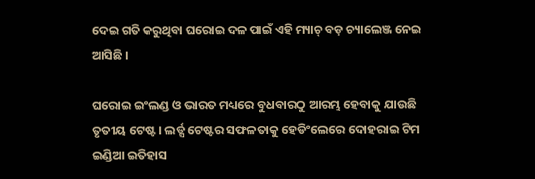ଦେଇ ଗତି କରୁଥିବା ଘରୋଇ ଦଳ ପାଇଁ ଏହି ମ୍ୟାଚ୍ ବଡ଼ ଚ୍ୟାଲେଞ୍ଜ ନେଇ ଆସିଛି ।

ଘରୋଇ ଇଂଲଣ୍ଡ ଓ ଭାରତ ମଧ୍ୟରେ ବୁଧବାରଠୁ ଆରମ୍ଭ ହେବାକୁ ଯାଉଛି ତୃତୀୟ ଟେଷ୍ଟ । ଲର୍ଡ୍ସ ଟେଷ୍ଟର ସଫଳତାକୁ ହେଡିଂଲେରେ ଦୋହରାଇ ଟିମ ଇଣ୍ଡିଆ ଇତିହାସ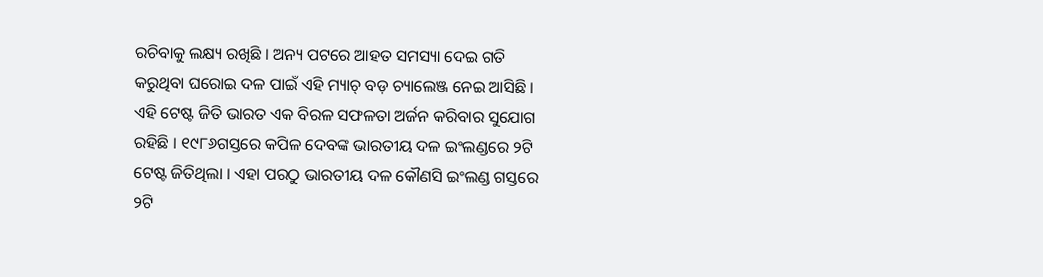ରଚିବାକୁ ଲକ୍ଷ୍ୟ ରଖିଛି । ଅନ୍ୟ ପଟରେ ଆହତ ସମସ୍ୟା ଦେଇ ଗତି କରୁଥିବା ଘରୋଇ ଦଳ ପାଇଁ ଏହି ମ୍ୟାଚ୍ ବଡ଼ ଚ୍ୟାଲେଞ୍ଜ ନେଇ ଆସିଛି ।
ଏହି ଟେଷ୍ଟ ଜିତି ଭାରତ ଏକ ବିରଳ ସଫଳତା ଅର୍ଜନ କରିବାର ସୁଯୋଗ ରହିଛି । ୧୯୮୬ଗସ୍ତରେ କପିଳ ଦେବଙ୍କ ଭାରତୀୟ ଦଳ ଇଂଲଣ୍ଡରେ ୨ଟି ଟେଷ୍ଟ ଜିତିଥିଲା । ଏହା ପରଠୁ ଭାରତୀୟ ଦଳ କୌଣସି ଇଂଲଣ୍ଡ ଗସ୍ତରେ ୨ଟି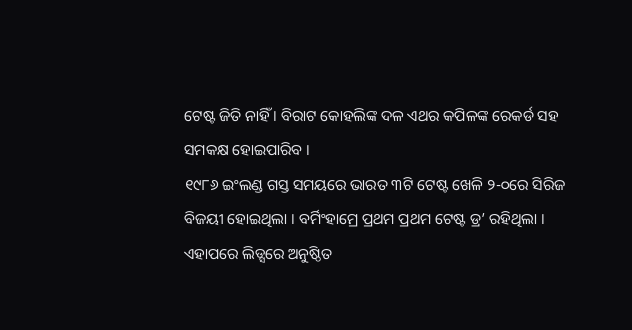ଟେଷ୍ଟ ଜିତି ନାହିଁ । ବିରାଟ କୋହଲିଙ୍କ ଦଳ ଏଥର କପିଳଙ୍କ ରେକର୍ଡ ସହ ସମକକ୍ଷ ହୋଇପାରିବ ।
୧୯୮୬ ଇଂଲଣ୍ଡ ଗସ୍ତ ସମୟରେ ଭାରତ ୩ଟି ଟେଷ୍ଟ ଖେଳି ୨-୦ରେ ସିରିଜ ବିଜୟୀ ହୋଇଥିଲା । ବର୍ମିଂହାମ୍ରେ ପ୍ରଥମ ପ୍ରଥମ ଟେଷ୍ଟ ଡ୍ର’ ରହିଥିଲା । ଏହାପରେ ଲିଡ୍ସରେ ଅନୁଷ୍ଠିତ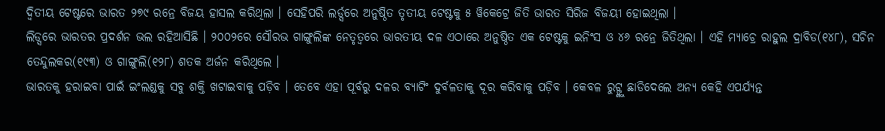ଦ୍ୱିତୀୟ ଟେଷ୍ଟରେ ଭାରତ ୨୭୯ ରନ୍ରେ ବିଜୟ ହାସଲ କରିଥିଲା । ସେହିପରି ଲର୍ଡ୍ସରେ ଅନୁଷ୍ଠିତ ତୃତୀୟ ଟେଷ୍ଟକୁ ୫ ୱିକେଟ୍ରେ ଜିତି ଭାରତ ସିରିଜ ବିଜୟୀ ହୋଇଥିଲା ।
ଲିଡ୍ସରେ ଭାରତର ପ୍ରଦର୍ଶନ ଭଲ ରହିଆସିଛି । ୨୦୦୨ରେ ସୌରଭ ଗାଙ୍ଗୁଲିଙ୍କ ନେତୃତ୍ୱରେ ଭାରତୀୟ ଦଳ ଏଠାରେ ଅନୁଷ୍ଠିତ ଏକ ଟେଷ୍ଟକୁ ଇନିଂସ ଓ ୪୬ ରନ୍ରେ ଜିତିଥିଲା । ଏହି ମ୍ୟାଚ୍ରେ ରାହୁଲ ଦ୍ରାବିଡ(୧୪୮), ସଚିନ ତେନ୍ଦୁଲକର(୧୯୩) ଓ ଗାଙ୍ଗୁଲି(୧୨୮) ଶତକ ଅର୍ଜନ କରିଥିଲେ ।
ଭାରତକୁ ହରାଇବା ପାଇଁ ଇଂଲଣ୍ଡକୁ ସବୁ ଶକ୍ତି ଖଟାଇବାକୁ ପଡ଼ିବ । ତେବେ ଏହା ପୂର୍ବରୁ ଦଳର ବ୍ୟାଟିଂ ଦୁର୍ବଳତାକୁ ଦୂର କରିବାକୁ ପଡ଼ିବ । କେବଳ ରୁଟ୍ଙ୍କୁ ଛାଡିଦେଲେ ଅନ୍ୟ କେହି ଏପର୍ଯ୍ୟନ୍ତ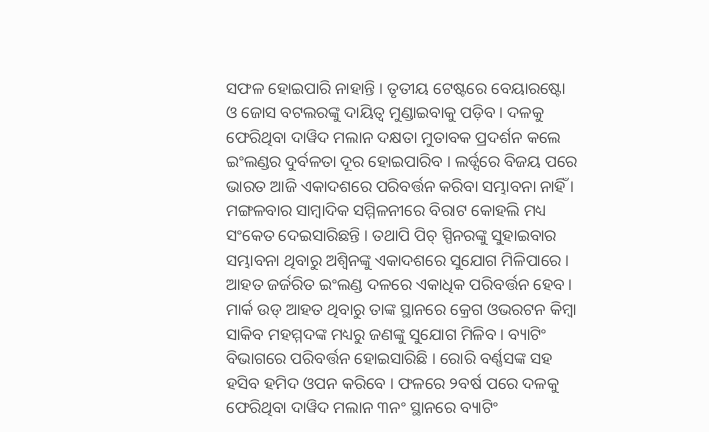ସଫଳ ହୋଇପାରି ନାହାନ୍ତି । ତୃତୀୟ ଟେଷ୍ଟରେ ବେୟାରଷ୍ଟୋ ଓ ଜୋସ ବଟଲରଙ୍କୁ ଦାୟିତ୍ୱ ମୁଣ୍ଡାଇବାକୁ ପଡ଼ିବ । ଦଳକୁ ଫେରିଥିବା ଦାୱିଦ ମଲାନ ଦକ୍ଷତା ମୁତାବକ ପ୍ରଦର୍ଶନ କଲେ ଇଂଲଣ୍ଡର ଦୁର୍ବଳତା ଦୂର ହୋଇପାରିବ । ଲର୍ଡ୍ସରେ ବିଜୟ ପରେ ଭାରତ ଆଜି ଏକାଦଶରେ ପରିବର୍ତ୍ତନ କରିବା ସମ୍ଭାବନା ନାହିଁ । ମଙ୍ଗଳବାର ସାମ୍ବାଦିକ ସମ୍ମିଳନୀରେ ବିରାଟ କୋହଲି ମଧ୍ୟ ସଂକେତ ଦେଇସାରିଛନ୍ତି । ତଥାପି ପିଚ୍ ସ୍ପିନରଙ୍କୁ ସୁହାଇବାର ସମ୍ଭାବନା ଥିବାରୁ ଅଶ୍ୱିନଙ୍କୁ ଏକାଦଶରେ ସୁଯୋଗ ମିଳିପାରେ ।
ଆହତ ଜର୍ଜରିତ ଇଂଲଣ୍ଡ ଦଳରେ ଏକାଧିକ ପରିବର୍ତ୍ତନ ହେବ । ମାର୍କ ଉଡ୍ ଆହତ ଥିବାରୁ ତାଙ୍କ ସ୍ଥାନରେ କ୍ରେଗ ଓଭରଟନ କିମ୍ବା ସାକିବ ମହମ୍ମଦଙ୍କ ମଧ୍ୟରୁ ଜଣଙ୍କୁ ସୁଯୋଗ ମିଳିବ । ବ୍ୟାଟିଂ ବିଭାଗରେ ପରିବର୍ତ୍ତନ ହୋଇସାରିଛି । ରୋରି ବର୍ଣ୍ଣସଙ୍କ ସହ ହସିବ ହମିଦ ଓପନ କରିବେ । ଫଳରେ ୨ବର୍ଷ ପରେ ଦଳକୁ ଫେରିଥିବା ଦାୱିଦ ମଲାନ ୩ନଂ ସ୍ଥାନରେ ବ୍ୟାଟିଂ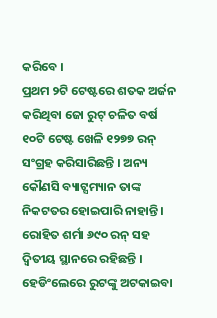କରିବେ ।
ପ୍ରଥମ ୨ଟି ଟେଷ୍ଟରେ ଶତକ ଅର୍ଜନ କରିଥିବା ଜୋ ରୁଟ୍ ଚଳିତ ବର୍ଷ ୧୦ଟି ଟେଷ୍ଟ ଖେଳି ୧୨୭୭ ରନ୍ ସଂଗ୍ରହ କରିସାରିଛନ୍ତି । ଅନ୍ୟ କୌଣସି ବ୍ୟାଟ୍ସମ୍ୟାନ ତାଙ୍କ ନିକଟତର ହୋଇପାରି ନାହାନ୍ତି । ରୋହିତ ଶର୍ମା ୬୯୦ ରନ୍ ସହ ଦ୍ୱିତୀୟ ସ୍ଥାନରେ ରହିଛନ୍ତି । ହେଡିଂଲେରେ ରୁଟଙ୍କୁ ଅଟକାଇବା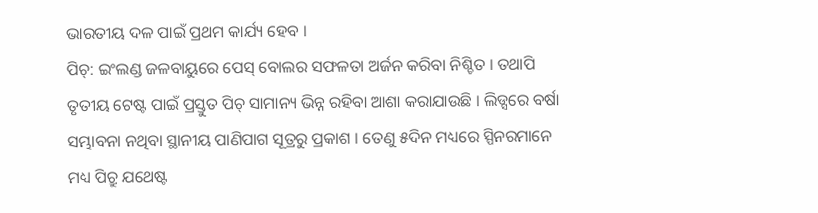ଭାରତୀୟ ଦଳ ପାଇଁ ପ୍ରଥମ କାର୍ଯ୍ୟ ହେବ ।
ପିଚ୍: ଇଂଲଣ୍ଡ ଜଳବାୟୁରେ ପେସ୍ ବୋଲର ସଫଳତା ଅର୍ଜନ କରିବା ନିଶ୍ଚିତ । ତଥାପି ତୃତୀୟ ଟେଷ୍ଟ ପାଇଁ ପ୍ରସ୍ତୁତ ପିଚ୍ ସାମାନ୍ୟ ଭିନ୍ନ ରହିବା ଆଶା କରାଯାଉଛି । ଲିଡ୍ସରେ ବର୍ଷା ସମ୍ଭାବନା ନଥିବା ସ୍ଥାନୀୟ ପାଣିପାଗ ସୂତ୍ରରୁ ପ୍ରକାଶ । ତେଣୁ ୫ଦିନ ମଧ୍ୟରେ ସ୍ପିନରମାନେ ମଧ୍ୟ ପିଚ୍ରୁ ଯଥେଷ୍ଟ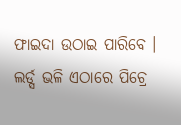ଫାଇଦା ଉଠାଇ ପାରିବେ । ଲର୍ଡ୍ସ ଭଳି ଏଠାରେ ପିଚ୍ରେ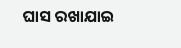ଘାସ ରଖାଯାଇ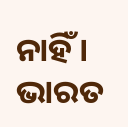ନାହିଁ । ଭାରତ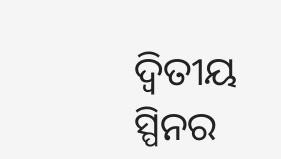ଦ୍ୱିତୀୟ ସ୍ପିନର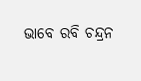ଭାବେ ରବି ଚନ୍ଦ୍ରନ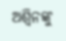ଅଶ୍ୱିନଙ୍କୁ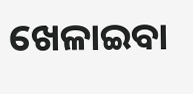ଖେଳାଇବା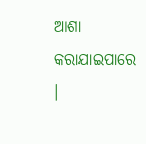ଆଶା କରାଯାଇପାରେ ।